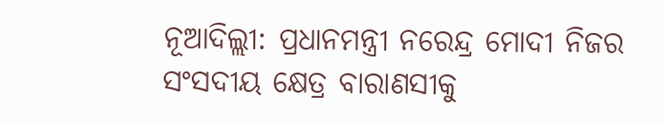ନୂଆଦିଲ୍ଲୀ: ପ୍ରଧାନମନ୍ତ୍ରୀ ନରେନ୍ଦ୍ର ମୋଦୀ ନିଜର ସଂସଦୀୟ କ୍ଷେତ୍ର ବାରାଣସୀକୁ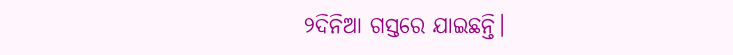୨ଦିନିଆ ଗସ୍ତରେ ଯାଇଛନ୍ତି।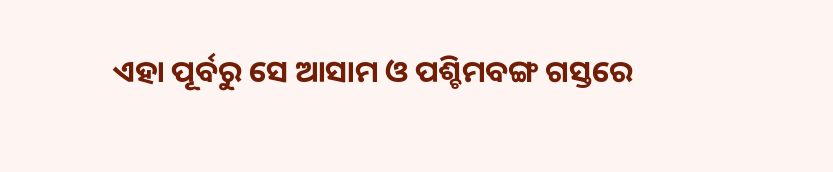ଏହା ପୂର୍ବରୁ ସେ ଆସାମ ଓ ପଶ୍ଚିମବଙ୍ଗ ଗସ୍ତରେ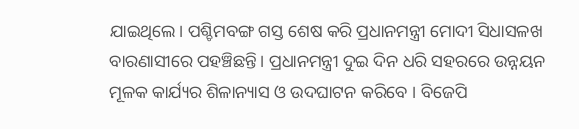ଯାଇଥିଲେ। ପଶ୍ଚିମବଙ୍ଗ ଗସ୍ତ ଶେଷ କରି ପ୍ରଧାନମନ୍ତ୍ରୀ ମୋଦୀ ସିଧାସଳଖ ବାରଣାସୀରେ ପହଞ୍ଚିଛନ୍ତି। ପ୍ରଧାନମନ୍ତ୍ରୀ ଦୁଇ ଦିନ ଧରି ସହରରେ ଉନ୍ନୟନ ମୂଳକ କାର୍ଯ୍ୟର ଶିଳାନ୍ୟାସ ଓ ଉଦଘାଟନ କରିବେ । ବିଜେପି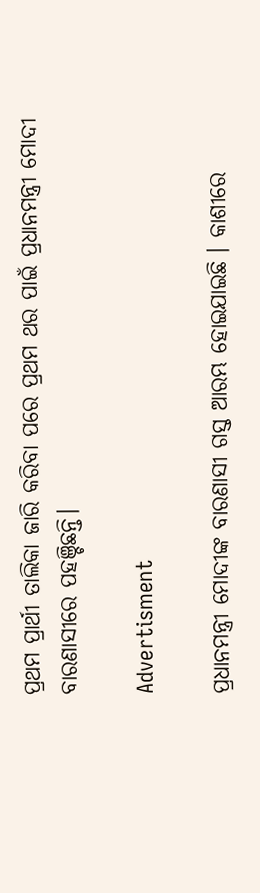ପ୍ରଥମ ପ୍ରାର୍ଥୀ ତାଲିକା ଜାରି କରିବା ପରେ ପ୍ରଥମ ଥର ପାଇଁ ପ୍ରଧାନମନ୍ତ୍ରୀ ମୋଦୀ ବାରଣାସୀରେ ପହଞ୍ଚିଛନ୍ତି।

Advertisment

ପ୍ରଧାନମନ୍ତ୍ରୀ ମୋଦୀଙ୍କ ବାରଣାସୀ ଗସ୍ତ ଆରମ୍ଭ ହୋଇଯାଇଛି । କାଶୀରେ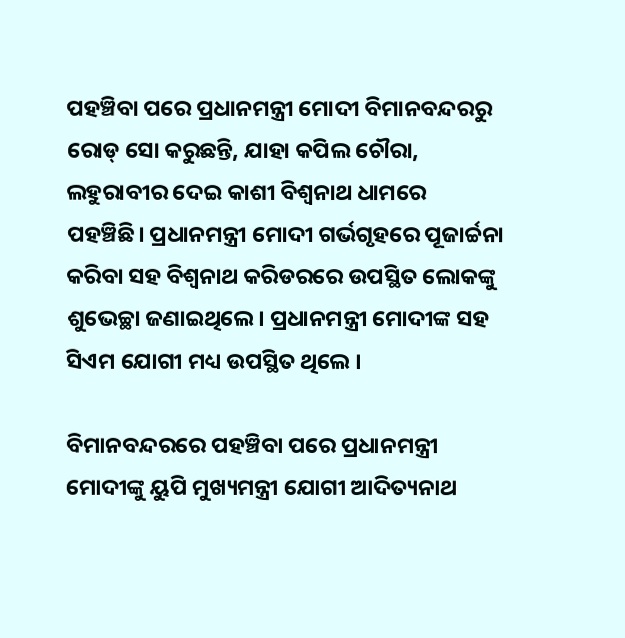ପହଞ୍ଚିବା ପରେ ପ୍ରଧାନମନ୍ତ୍ରୀ ମୋଦୀ ବିମାନବନ୍ଦରରୁ ରୋଡ୍ ସୋ କରୁଛନ୍ତି, ଯାହା କପିଲ ଚୌରା, ଲହୁରାବୀର ଦେଇ କାଶୀ ବିଶ୍ୱନାଥ ଧାମରେ ପହଞ୍ଚିଛି। ପ୍ରଧାନମନ୍ତ୍ରୀ ମୋଦୀ ଗର୍ଭଗୃହରେ ପୂଜାର୍ଚ୍ଚନା କରିବା ସହ ବିଶ୍ୱନାଥ କରିଡରରେ ଉପସ୍ଥିତ ଲୋକଙ୍କୁ ଶୁଭେଚ୍ଛା ଜଣାଇଥିଲେ। ପ୍ରଧାନମନ୍ତ୍ରୀ ମୋଦୀଙ୍କ ସହ ସିଏମ ଯୋଗୀ ମଧ୍ୟ ଉପସ୍ଥିତ ଥିଲେ ।

ବିମାନବନ୍ଦରରେ ପହଞ୍ଚିବା ପରେ ପ୍ରଧାନମନ୍ତ୍ରୀ ମୋଦୀଙ୍କୁ ୟୁପି ମୁଖ୍ୟମନ୍ତ୍ରୀ ଯୋଗୀ ଆଦିତ୍ୟନାଥ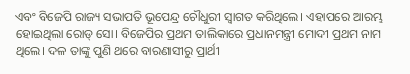ଏବଂ ବିଜେପି ରାଜ୍ୟ ସଭାପତି ଭୂପେନ୍ଦ୍ର ଚୌଧୁରୀ ସ୍ୱାଗତ କରିଥିଲେ। ଏହାପରେ ଆରମ୍ଭ ହୋଇଥିଲା ରୋଡ୍ ସୋ। ବିଜେପିର ପ୍ରଥମ ତାଲିକାରେ ପ୍ରଧାନମନ୍ତ୍ରୀ ମୋଦୀ ପ୍ରଥମ ନାମ ଥିଲେ। ଦଳ ତାଙ୍କୁ ପୁଣି ଥରେ ବାରଣାସୀରୁ ପ୍ରାର୍ଥୀ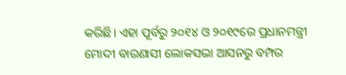କରିଛି। ଏହା ପୂର୍ବରୁ ୨୦୧୪ ଓ ୨୦୧୯ରେ ପ୍ରଧାନମନ୍ତ୍ରୀ ମୋଦୀ ବାରଣାସୀ ଲୋକସଭା ଆସନରୁ ବମ୍ପର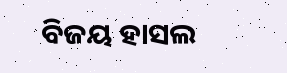ବିଜୟ ହାସଲ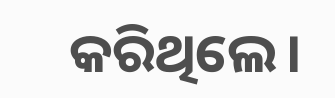କରିଥିଲେ।